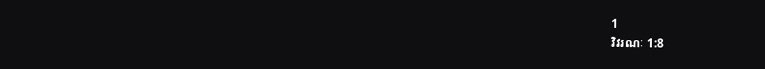1
វិវរណៈ 1:8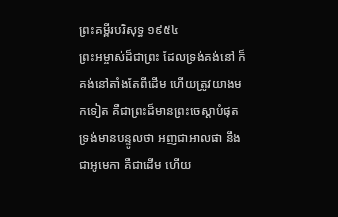ព្រះគម្ពីរបរិសុទ្ធ ១៩៥៤
ព្រះអម្ចាស់ដ៏ជាព្រះ ដែលទ្រង់គង់នៅ ក៏គង់នៅតាំងតែពីដើម ហើយត្រូវយាងមកទៀត គឺជាព្រះដ៏មានព្រះចេស្តាបំផុត ទ្រង់មានបន្ទូលថា អញជាអាលផា នឹងជាអូមេកា គឺជាដើម ហើយ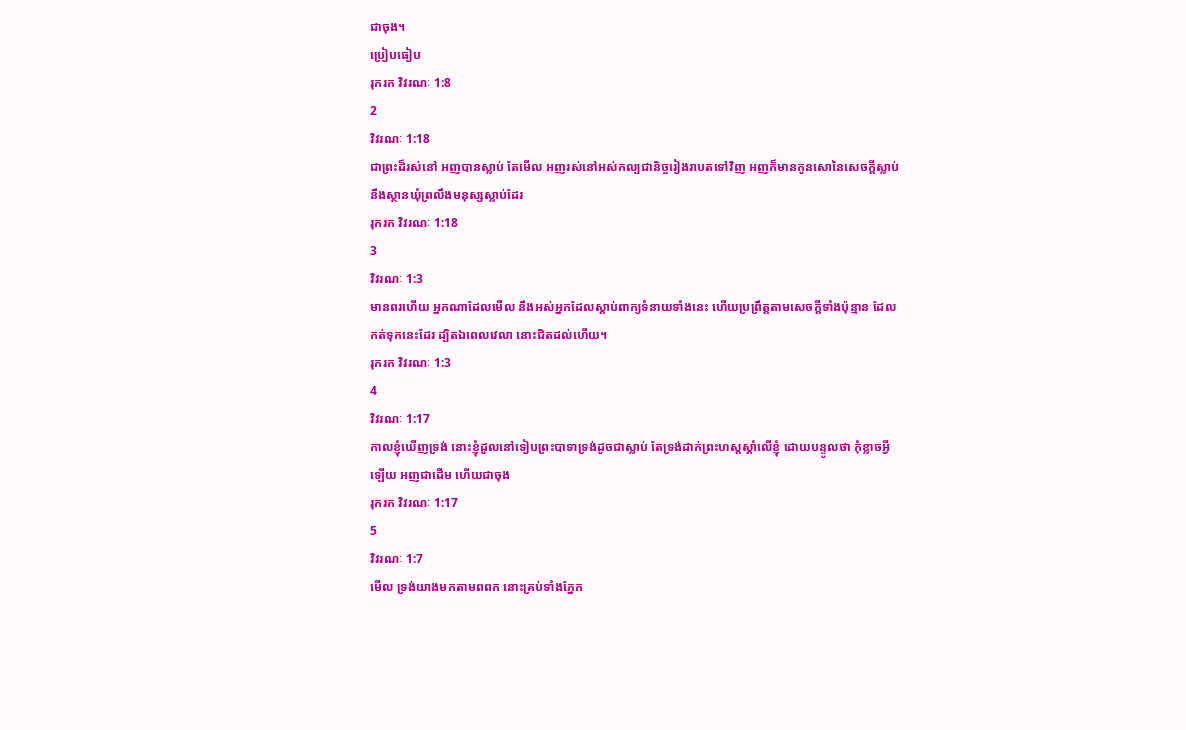ជាចុង។
ប្រៀបធៀប
រុករក វិវរណៈ 1:8
2
វិវរណៈ 1:18
ជាព្រះដ៏រស់នៅ អញបានស្លាប់ តែមើល អញរស់នៅអស់កល្បជានិច្ចរៀងរាបតទៅវិញ អញក៏មានកូនសោនៃសេចក្ដីស្លាប់ នឹងស្ថានឃុំព្រលឹងមនុស្សស្លាប់ដែរ
រុករក វិវរណៈ 1:18
3
វិវរណៈ 1:3
មានពរហើយ អ្នកណាដែលមើល នឹងអស់អ្នកដែលស្តាប់ពាក្យទំនាយទាំងនេះ ហើយប្រព្រឹត្តតាមសេចក្ដីទាំងប៉ុន្មាន ដែលកត់ទុកនេះដែរ ដ្បិតឯពេលវេលា នោះជិតដល់ហើយ។
រុករក វិវរណៈ 1:3
4
វិវរណៈ 1:17
កាលខ្ញុំឃើញទ្រង់ នោះខ្ញុំដួលនៅទៀបព្រះបាទាទ្រង់ដូចជាស្លាប់ តែទ្រង់ដាក់ព្រះហស្តស្តាំលើខ្ញុំ ដោយបន្ទូលថា កុំខ្លាចអ្វីឡើយ អញជាដើម ហើយជាចុង
រុករក វិវរណៈ 1:17
5
វិវរណៈ 1:7
មើល ទ្រង់យាងមកតាមពពក នោះគ្រប់ទាំងភ្នែក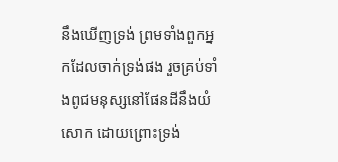នឹងឃើញទ្រង់ ព្រមទាំងពួកអ្នកដែលចាក់ទ្រង់ផង រួចគ្រប់ទាំងពូជមនុស្សនៅផែនដីនឹងយំសោក ដោយព្រោះទ្រង់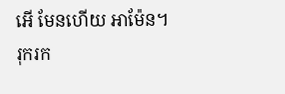អើ មែនហើយ អាម៉ែន។
រុករក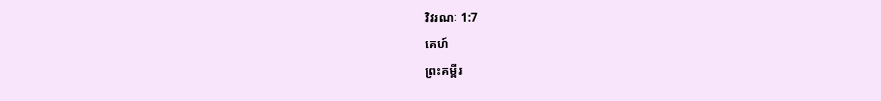វិវរណៈ 1:7
គេហ៍
ព្រះគម្ពីរ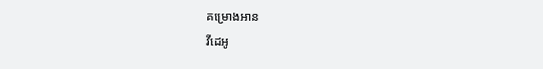គម្រោងអាន
វីដេអូ